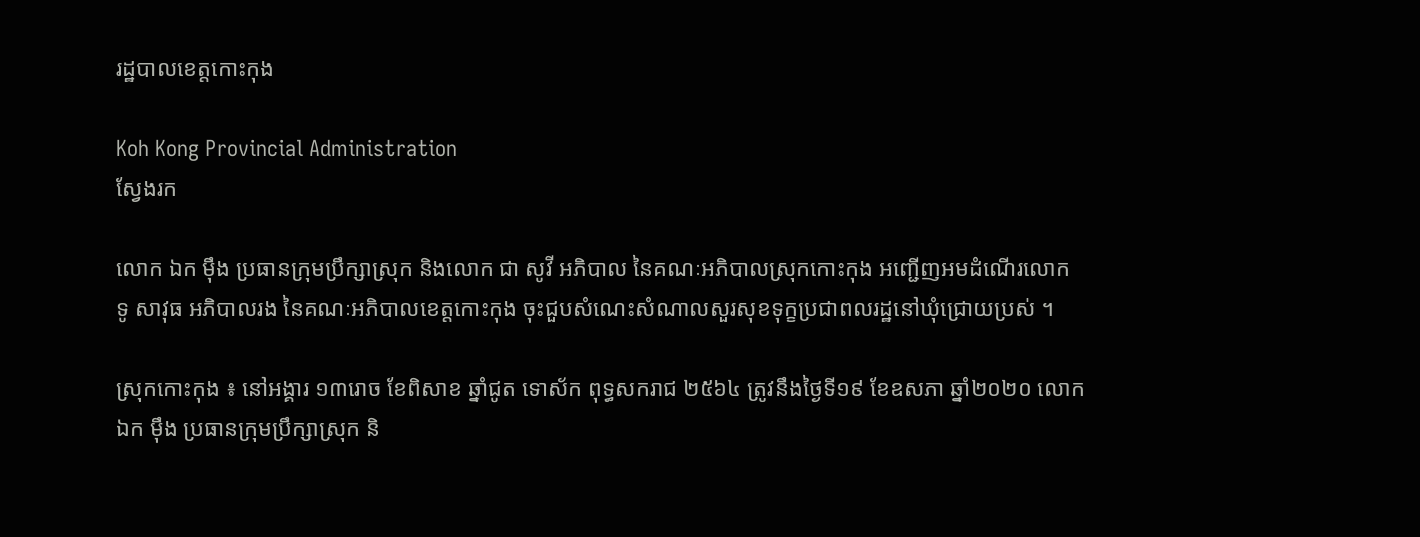រដ្ឋបាលខេត្តកោះកុង

Koh Kong Provincial Administration
ស្វែងរក

លោក ឯក ម៉ឹង ប្រធានក្រុមប្រឹក្សាស្រុក និងលោក ជា សូវី អភិបាល នៃគណៈអភិបាលស្រុកកោះកុង អញ្ជើញអមដំណើរលោក ទូ សាវុធ អភិបាលរង នៃគណៈអភិបាលខេត្តកោះកុង ចុះជួបសំណេះសំណាលសួរសុខទុក្ខប្រជាពលរដ្ឋនៅឃុំជ្រោយប្រស់ ។

ស្រុកកោះកុង ៖ នៅអង្គារ ១៣រោច ខែពិសាខ ឆ្នាំជូត ទោស័ក ពុទ្ធសករាជ ២៥៦៤ ត្រូវនឹងថ្ងៃទី១៩ ខែឧសភា ឆ្នាំ២០២០ លោក ឯក ម៉ឹង ប្រធានក្រុមប្រឹក្សាស្រុក និ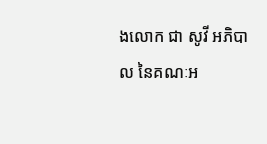ងលោក ជា សូវី អភិបាល នៃគណៈអ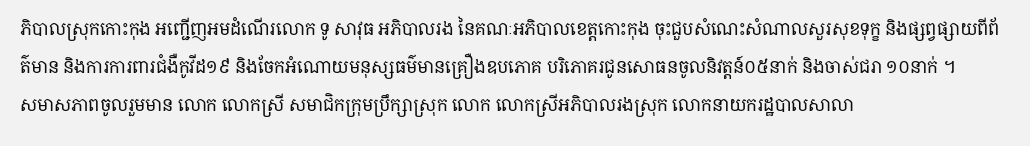ភិបាលស្រុកកោះកុង អញ្ជើញអមដំណើរលោក ទូ សាវុធ អភិបាលរង នៃគណៈអភិបាលខេត្តកោះកុង ចុះជួបសំណេះសំណាលសួរសុខទុក្ខ និងផ្សព្វផ្សាយពីព័ត៌មាន និងការការពារជំងឺកូវីដ១៩ និងចែកអំណោយមនុស្សធម៌មានគ្រឿងឧបភោគ បរិភោគរជូនសោធនចូលនិវត្តន៍០៥នាក់ និងចាស់ជរា ១០នាក់ ។
សមាសភាពចូលរួមមាន លោក លោកស្រី សមាជិកក្រុមប្រឹក្សាស្រុក លោក លោកស្រីអភិបាលរងស្រុក លោកនាយករដ្ឋបាលសាលា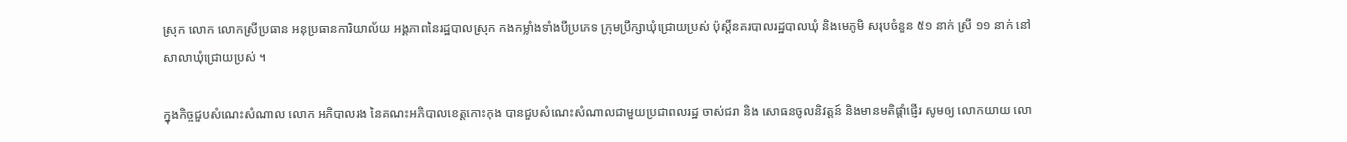ស្រុក លោក លោកស្រីប្រធាន អនុប្រធានការិយាល័យ អង្គភាពនៃរដ្ឋបាលស្រុក កងកម្លាំងទាំងបីប្រភេទ ក្រុមប្រឹក្សាឃុំជ្រោយប្រស់ ប៉ុស្តិ៍នគរបាលរដ្ឋបាលឃុំ និងមេភូមិ សរុបចំនួន ៥១ នាក់ ស្រី ១១ នាក់ នៅសាលាឃុំជ្រោយប្រស់ ។

ក្នុងកិច្ចជួបសំណេះសំណាល លោក អភិបាលរង នៃគណះអភិបាលខេត្តកោះកុង បានជួបសំណេះសំណាលជាមួយប្រជាពលរដ្ឋ ចាស់ជរា និង សោធនចូលនិវត្តន៍ និងមានមតិផ្តាំផ្ញើរ សូមឲ្យ លោកយាយ លោ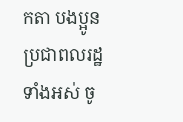កតា បងប្អូនប្រជាពលរដ្ឋទាំងអស់ ចូ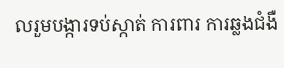លរួមបង្ការទប់ស្កាត់ ការពារ ការឆ្លងជំងឺ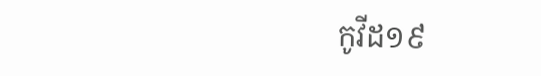កូវីដ១៩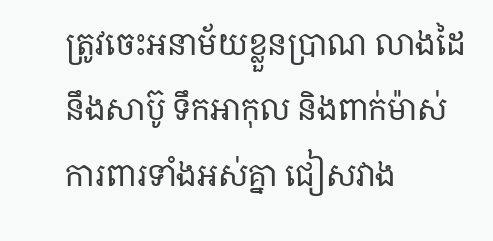ត្រូវចេះអនាម័យខ្លួនប្រាណ លាងដៃនឹងសាប៊ូ ទឹកអាកុល និងពាក់ម៉ាស់ការពារទាំងអស់គ្នា ជៀសវាង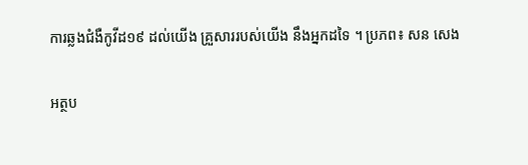ការឆ្លងជំងឺកូវីដ១៩ ដល់យើង គ្រួសាររបស់យើង នឹងអ្នកដទៃ ។ ប្រភព៖ សន សេង

អត្ថប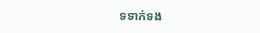ទទាក់ទង